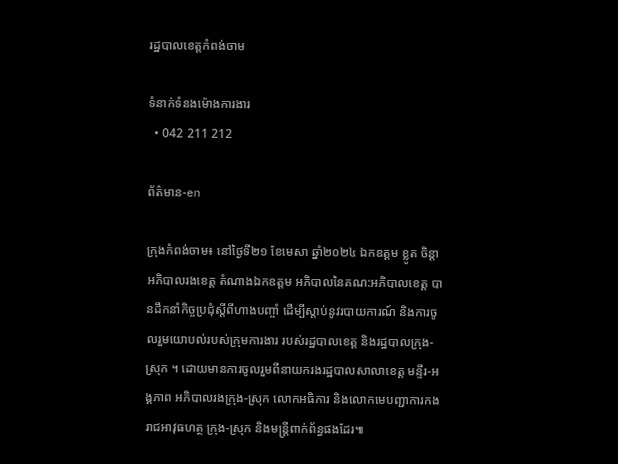រដ្ឋបាលខេត្តកំពង់ចាម

ទំនាក់ទំនងម៉ោងការងារ
  • 042 211 212

ព័ត៌មាន-en

ក្រុងកំពង់ចាម៖ នៅថ្ងៃទី២១ ខែមេសា ឆ្នាំ២០២៤ ឯកឧត្តម ខ្លូត ចិន្តា អភិបាលរងខេត្ត តំណាងឯកឧត្តម អភិបាលនៃគណ:អភិបាលខេត្ត បានដឹកនាំកិច្ចប្រជុំស្តីពីហាងបញ្ចាំ ដើម្បីស្ដាប់នូវរបាយការណ៍ និងការចូលរួមយោបល់របស់ក្រុមការងារ របស់រដ្ឋបាលខេត្ត និងរដ្ឋបាលក្រុង-ស្រុក ។ ដោយមានការចូលរួមពីនាយករងរដ្ឋបាលសាលាខេត្ត មន្ទីរ-អង្គភាព អភិបាលរងក្រុង-ស្រុក លោកអធិការ និងលោកមេបញ្ជាការកងរាជអាវុធហត្ថ ក្រុង-ស្រុក និងមន្ត្រីពាក់ព័ន្ធផងដែរ៕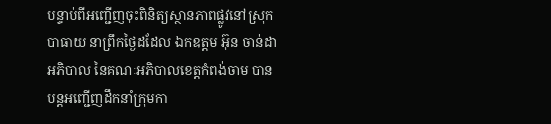បន្ទាប់ពីអញ្ជើញចុះពិនិត្យស្ថានភាពផ្លូវនៅស្រុកបាធាយ នាព្រឹកថ្ងៃដដែល ឯកឧត្តម អ៊ុន ចាន់ដា អភិបាល នៃគណៈអភិបាលខេត្តកំពង់ចាម បានបន្តអញ្ជើញដឹកនាំក្រុមកា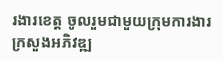រងារខេត្ត ចូលរួមជាមួយក្រុមការងារក្រសួងអភិវឌ្ឍ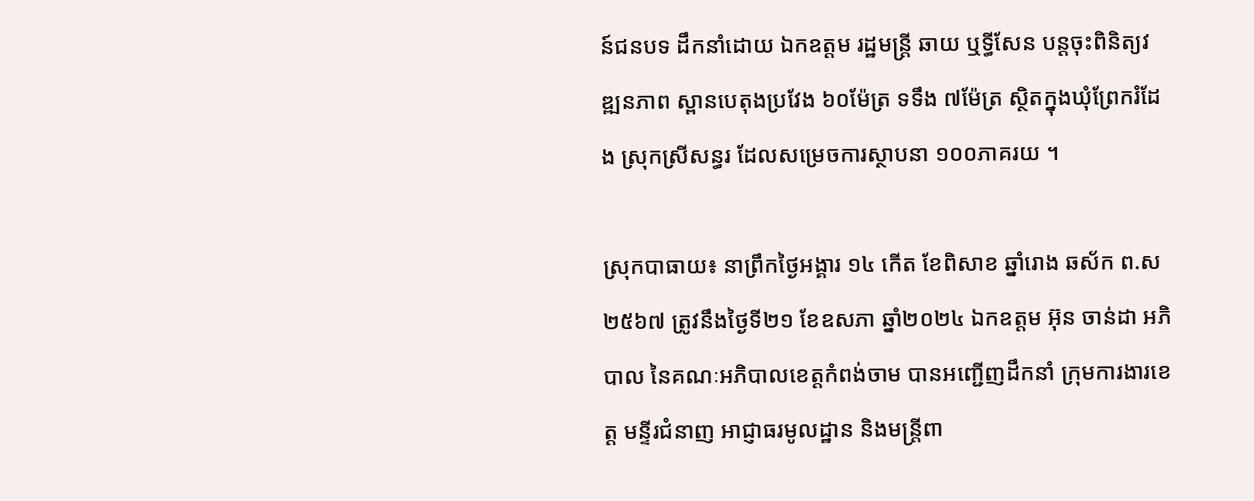ន៍ជនបទ ដឹកនាំដោយ ឯកឧត្តម រដ្ឋមន្ត្រី ឆាយ ឬទ្ធីសែន បន្តចុះពិនិត្យវឌ្ឍនភាព ស្ពានបេតុងប្រវែង ៦០ម៉ែត្រ ទទឹង ៧ម៉ែត្រ ស្ថិតក្នុងឃុំព្រែករំដែង ស្រុកស្រីសន្ធរ ដែលសម្រេចការស្ថាបនា ១០០ភាគរយ ។

ស្រុកបាធាយ៖ នាព្រឹកថ្ងៃអង្គារ ១៤ កើត ខែពិសាខ ឆ្នាំរោង ឆស័ក ព.ស ២៥៦៧ ត្រូវនឹងថ្ងៃទី២១ ខែឧសភា ឆ្នាំ២០២៤ ឯកឧត្តម អ៊ុន ចាន់ដា អភិបាល នៃគណៈអភិបាលខេត្តកំពង់ចាម បានអញ្ជើញដឹកនាំ ក្រុមការងារខេត្ត មន្ទីរជំនាញ អាជ្ញាធរមូលដ្ឋាន និងមន្ត្រីពា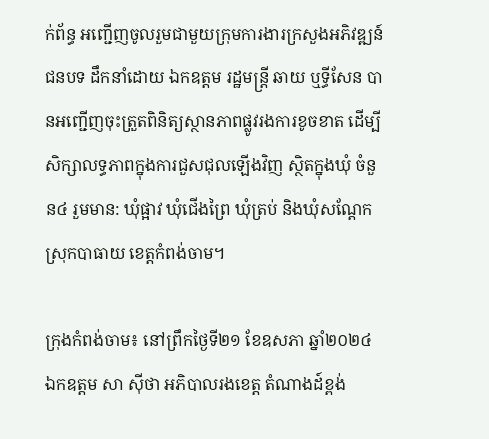ក់ព័ន្ធ អញ្ជើញចូលរួមជាមួយក្រុមការងារក្រសួងអភិវឌ្ឍន៍ជនបទ ដឹកនាំដោយ ឯកឧត្តម រដ្ឋមន្ត្រី ឆាយ ឬទ្ធីសែន បានអញ្ជើញចុះត្រួតពិនិត្យស្ថានភាពផ្លូវរងការខូចខាត ដើម្បីសិក្សាលទ្ធភាពក្នុងការជួសជុលឡេីងវិញ ស្ថិតក្នុងឃុំ ចំនួន៤ រួមមាន: ឃុំផ្អាវ ឃុំជេីងព្រៃ ឃុំត្រប់ និងឃុំសណ្តែក ស្រុកបាធាយ ខេត្តកំពង់ចាម។

ក្រុងកំពង់ចាម៖ នៅព្រឹកថ្ងៃទី២១ ខែឧសភា ឆ្នាំ២០២៤ ឯកឧត្ដម សា ស៊ីថា អភិបាលរងខេត្ដ តំណាងដ៍ខ្ពង់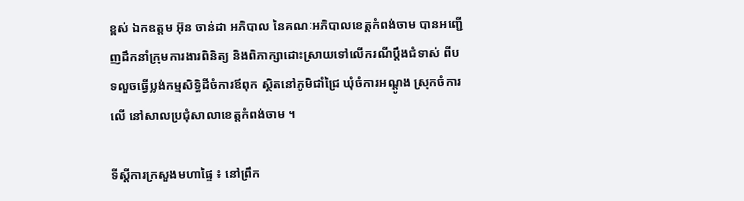ខ្ពស់ ឯកឧត្ដម អ៊ុន ចាន់ដា អភិបាល នៃគណៈអភិបាលខេត្ដកំពង់ចាម បានអញ្ជេីញដឹកនាំក្រុមការងារពិនិត្យ និងពិភាក្សាដោះស្រាយទៅលេីករណីប្ដឹងជំទាស់ ពីបទលួចធ្វើប្លង់កម្មសិទ្ធិដីចំការឪពុក ស្ថិតនៅភូមិជាំជ្រៃ ឃុំចំការអណ្តូង ស្រុកចំការលើ នៅសាលប្រជុំសាលាខេត្ដកំពង់ចាម ។

ទីស្ដីការក្រសួងមហាផ្ទៃ ៖ នៅព្រឹក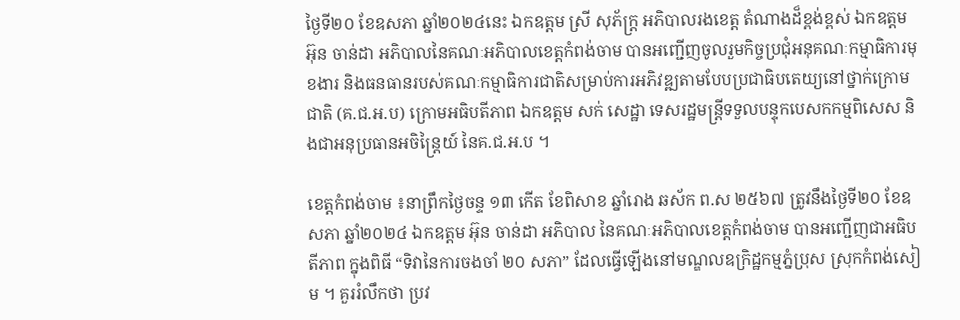ថ្ងៃទី២០ ខែឧសភា ឆ្នាំ២០២៤នេះ ឯកឧត្ដម ស្រី សុភ័ក្ដ្រ អភិបាលរងខេត្ត តំណាងដ៏ខ្ពង់ខ្ពស់ ឯកឧត្ដម អ៊ុន ចាន់ដា អភិបាលនៃគណៈអភិបាលខេត្ដកំពង់ចាម បានអញ្ជេីញចូលរួមកិច្ចប្រជុំអនុគណៈកម្មាធិការមុខងារ និងធនធានរបស់គណៈកម្មាធិការជាតិសម្រាប់ការអភិវឌ្ឍតាមបែបប្រជាធិបតេយ្យនៅថ្នាក់ក្រោមជាតិ (គ.ជ.អ.ប) ក្រោមអធិបតីភាព ឯកឧត្តម សក់ សេដ្ឋា ទេសរដ្ឋមន្ត្រីទទួលបន្ទុកបេសកកម្មពិសេស និងជាអនុប្រធានអចិន្ត្រៃយ៍ នៃគ.ជ.អ.ប ។

ខេត្ដកំពង់ចាម ៖នាព្រឹកថ្ងៃចន្ទ ១៣ កើត ខែពិសាខ ឆ្នាំរោង ឆស័ក ព.ស ២៥៦៧ ត្រូវនឹងថ្ងៃទី២០ ខែឧសភា ឆ្នាំ២០២៤ ឯកឧត្តម អ៊ុន ចាន់ដា អភិបាល នៃគណៈអភិបាលខេត្តកំពង់ចាម បានអញ្ជើញជាអធិបតីភាព ក្នុងពិធី “ទិវានៃការចងចាំ ២០ សភា” ដែលធ្វើឡើងនៅមណ្ឌលឧក្រិដ្ឋកម្មភ្នំប្រុស ស្រុកកំពង់សៀម ។ គួររំលឹកថា ប្រវ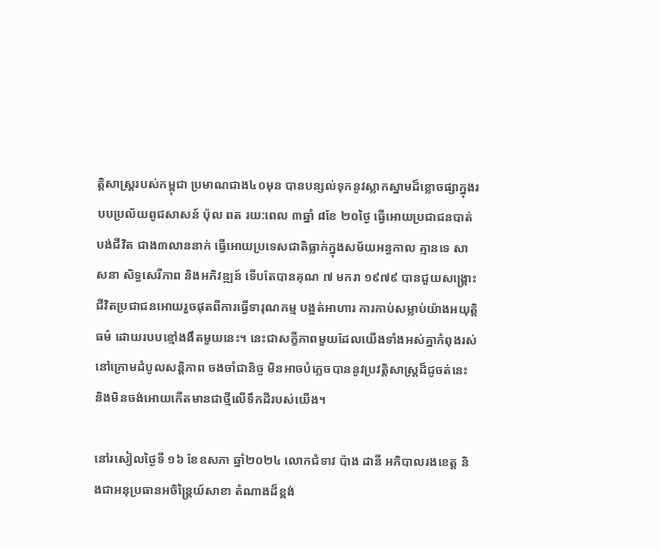ត្តិសាស្រ្តរបស់កម្ពុជា ប្រមាណជាង៤០មុន បានបន្សល់ទុកនូវស្លាកស្នាមដ៏ខ្លោចផ្សាក្នុងរបបប្រល័យពូជសាសន៍ ប៉ុល ពត រយ:ពេល ៣ឆ្នាំ ៨ខែ ២០ថ្ងៃ ធ្វេីអោយប្រជាជនបាត់បង់ជីវិត ជាង៣លាននាក់ ធ្វេីអោយប្រទេសជាតិធ្លាក់ក្នុងសម័យអន្ធកាល គ្មានទេ សាសនា សិទ្ធសេរីភាព និងអភិវឌ្ឍន៍ ទេីបតែបានគុណ ៧ មករា ១៩៧៩ បានជួយសង្គ្រោះជីវិតប្រជាជនអោយរួចផុតពីការធ្វេីទារុណកម្ម បង្អត់អាហារ ការកាប់សម្លាប់យ៉ាងអយុត្តិធម៌ ដោយរបបខ្មៅងងឹតមួយនេះ។ នេះជាសក្ខីភាពមួយដែលយេីងទាំងអស់គ្នាកំពុងរស់នៅក្រោមដំបូលសន្តិភាព ចងចាំជានិច្ច មិនអាចបំភ្លេចបាននូវប្រវត្តិសាស្រ្តដ៏ជូចត់នេះ និងមិនចង់អោយកេីតមានជាថ្មីលេីទឹកដីរបស់យេីង។

នៅរសៀលថ្ងៃទី ១៦ ខែឧសភា ឆ្នាំ២០២៤ លោកជំទាវ ប៉ាង ដានី អភិបាលរងខេត្ត និងជាអនុប្រធានអចិន្ត្រៃយ៍សាខា តំណាងដ៏ខ្ពង់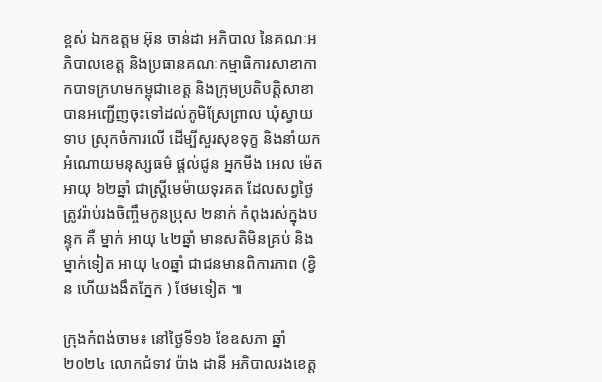ខ្ពស់ ឯកឧត្តម អ៊ុន ចាន់ដា អភិបាល នៃគណៈអភិបាលខេត្ត និងប្រធានគណៈកម្មាធិការសាខាកាកបាទក្រហមកម្ពុជាខេត្ត និងក្រុមប្រតិបត្តិសាខា បានអញ្ជើញចុះទៅដល់ភូមិស្រែព្រាល ឃុំស្វាយទាប ស្រុកចំការលើ ដើម្បីសួរសុខទុក្ខ និងនាំយកអំណោយមនុស្សធម៌ ផ្តល់ជូន អ្នកមីង អេល ម៉េត អាយុ ៦២ឆ្នាំ ជាស្ត្រីមេម៉ាយទុរគត ដែលសព្វថ្ងៃត្រូវរ៉ាប់រងចិញ្ចឹមកូនប្រុស ២នាក់ កំពុងរស់ក្នុងបន្ទុក គឺ ម្នាក់ អាយុ ៤២ឆ្នាំ មានសតិមិនគ្រប់ និងម្នាក់ទៀត អាយុ ៤០ឆ្នាំ ជាជនមានពិការភាព (ខ្វិន ហើយងងឹតភ្នែក ) ថែមទៀត ៕

ក្រុងកំពង់ចាម៖ នៅថ្ងៃទី១៦ ខែឧសភា ឆ្នាំ២០២៤ លោកជំទាវ ប៉ាង ដានី អភិបាលរងខេត្ត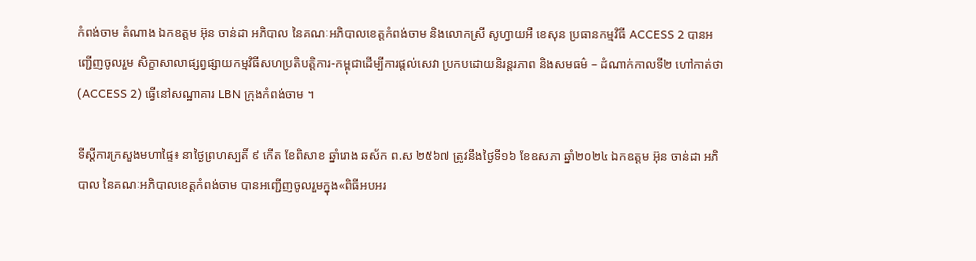កំពង់ចាម តំណាង ឯកឧត្ដម អ៊ុន ចាន់ដា អភិបាល នៃគណៈអភិបាលខេត្តកំពង់ចាម និងលោកស្រី សូហ្វាយអឺ ខេសុន ប្រធានកម្មវិធី ACCESS 2 បានអញ្ជើញចូលរួម សិក្ខាសាលាផ្សព្វផ្សាយកម្មវិធីសហប្រតិបត្តិការ-កម្ពុជាដើម្បីការផ្តល់សេវា ប្រកបដោយនិរន្តរភាព និងសមធម៌ – ដំណាក់កាលទី២ ហៅកាត់ថា (ACCESS 2) ធ្វើនៅសណ្ឋាគារ LBN ក្រុងកំពង់ចាម ។

ទីស្ដីការក្រសួងមហាផ្ទៃ៖ នាថ្ងៃព្រហស្បតិ៍ ៩ កើត ខែពិសាខ ឆ្នាំរោង ឆស័ក ព.ស ២៥៦៧ ត្រូវនឹងថ្ងៃទី១៦ ខែឧសភា ឆ្នាំ២០២៤ ឯកឧត្តម អ៊ុន ចាន់ដា អភិបាល នៃគណៈអភិបាលខេត្តកំពង់ចាម បានអញ្ជើញចូលរួមក្នុង«ពិធីអបអរ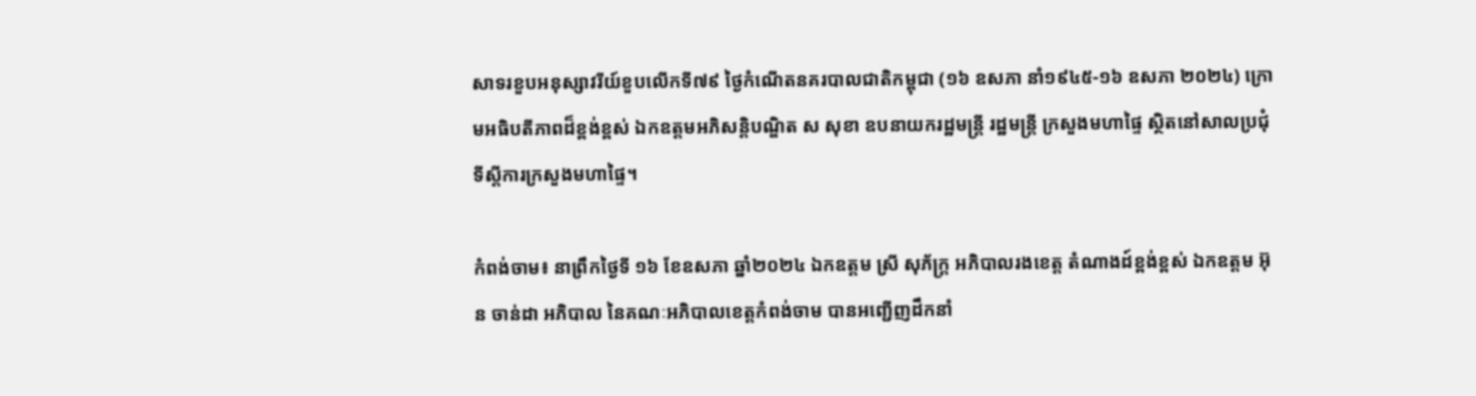សាទរខួបអនុស្សាវរីយ៍ខួបលើកទី៧៩ ថ្ងៃកំណើតនគរបាលជាតិកម្ពុជា (១៦ ឧសភា នាំ១៩៤៥-១៦ ឧសភា ២០២៤) ក្រោមអធិបតីភាពដ៏ខ្ពង់ខ្ពស់ ឯកឧត្តមអភិសន្តិបណ្ឌិត ស សុខា ឧបនាយករដ្ឋមន្ត្រី រដ្ឋមន្ត្រី ក្រសួងមហាផ្ទៃ ស្ថិតនៅសាលប្រជុំទីស្ដីការក្រសួងមហាផ្ទៃ។

កំពង់ចាម៖ នាព្រឹកថ្ងៃទី ១៦ ខែឧសភា ឆ្នាំ២០២៤ ឯកឧត្ដម ស្រី សុភ័ក្រ្ត អភិបាលរងខេត្ដ តំណាងដ៍ខ្ពង់ខ្ពស់ ឯកឧត្ដម អ៊ុន ចាន់ដា អភិបាល នៃគណៈអភិបាលខេត្ដកំពង់ចាម បានអញ្ជេីញដឹកនាំ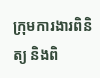ក្រុមការងារពិនិត្យ និងពិ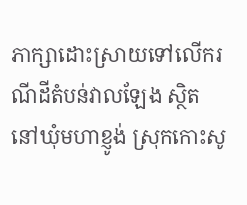ភាក្សាដោះស្រាយទៅលេីករណីដីតំបន់វាលឡែង ស្ថិតនៅឃុំមហាខ្ញូង់ ស្រុកកោះសូ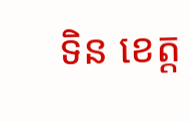ទិន ខេត្ដ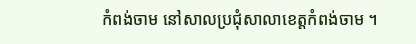កំពង់ចាម នៅសាលប្រជុំសាលាខេត្ដកំពង់ចាម ។